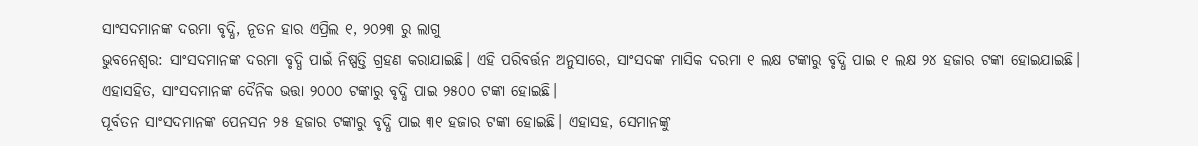ସାଂସଦମାନଙ୍କ ଦରମା ବୃଦ୍ଧି, ନୂତନ ହାର ଏପ୍ରିଲ ୧, ୨୦୨୩ ରୁ ଲାଗୁ
ଭୁବନେଶ୍ୱର: ସାଂସଦମାନଙ୍କ ଦରମା ବୃଦ୍ଧି ପାଇଁ ନିଷ୍ପତ୍ତି ଗ୍ରହଣ କରାଯାଇଛି। ଏହି ପରିବର୍ତ୍ତନ ଅନୁସାରେ, ସାଂସଦଙ୍କ ମାସିକ ଦରମା ୧ ଲକ୍ଷ ଟଙ୍କାରୁ ବୃଦ୍ଧି ପାଇ ୧ ଲକ୍ଷ ୨୪ ହଜାର ଟଙ୍କା ହୋଇଯାଇଛି।
ଏହାସହିତ, ସାଂସଦମାନଙ୍କ ଦୈନିକ ଭତ୍ତା ୨୦୦୦ ଟଙ୍କାରୁ ବୃଦ୍ଧି ପାଇ ୨୫୦୦ ଟଙ୍କା ହୋଇଛି।
ପୂର୍ବତନ ସାଂସଦମାନଙ୍କ ପେନସନ ୨୫ ହଜାର ଟଙ୍କାରୁ ବୃଦ୍ଧି ପାଇ ୩୧ ହଜାର ଟଙ୍କା ହୋଇଛି। ଏହାସହ, ସେମାନଙ୍କୁ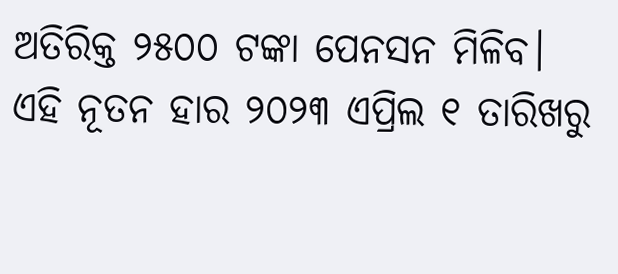ଅତିରିକ୍ତ ୨୫୦୦ ଟଙ୍କା ପେନସନ ମିଳିବ।
ଏହି ନୂତନ ହାର ୨୦୨୩ ଏପ୍ରିଲ ୧ ତାରିଖରୁ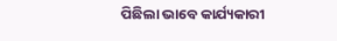ପିଛିଲା ଭାବେ କାର୍ଯ୍ୟକାରୀ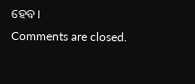ହେବ।
Comments are closed.